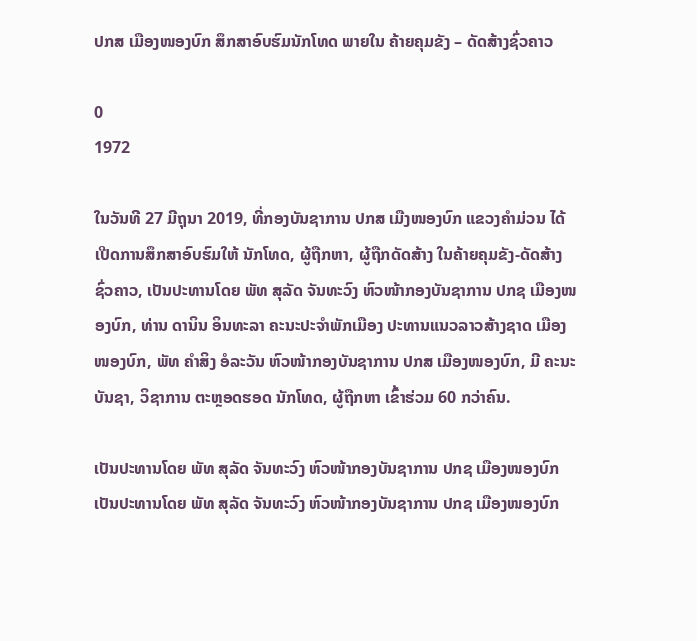ປກສ ເມືອງໜອງບົກ ສຶກສາອົບຮົມນັກໂທດ ພາຍໃນ ຄ້າຍຄຸມຂັງ – ດັດສ້າງຊົ່ວຄາວ

0
1972

ໃນວັນທີ 27 ມີຖຸນາ 2019, ທີ່ກອງບັນຊາການ ປກສ ເມືງໜອງບົກ ແຂວງຄໍາມ່ວນ ໄດ້ເປີດການສຶກສາອົບຮົມໃຫ້ ນັກໂທດ, ຜູ້ຖືກຫາ, ຜູ້ຖືກດັດສ້າງ ໃນຄ້າຍຄຸມຂັງ-ດັດສ້າງຊົ່ວຄາວ, ເປັນປະທານໂດຍ ພັທ ສຸລັດ ຈັນທະວົງ ຫົວໜ້າກອງບັນຊາການ ປກຊ ເມືອງໜອງບົກ, ທ່ານ ດານິນ ອິນທະລາ ຄະນະປະຈໍາພັກເມືອງ ປະທານແນວລາວສ້າງຊາດ ເມືອງໜອງບົກ, ພັທ ຄໍາສິງ ອໍລະວັນ ຫົວໜ້າກອງບັນຊາການ ປກສ ເມືອງໜອງບົກ, ມີ ຄະນະບັນຊາ, ວິຊາການ ຕະຫຼອດຮອດ ນັກໂທດ, ຜູ້ຖືກຫາ ເຂົ້າຮ່ວມ 60 ກວ່າຄົນ.

ເປັນປະທານໂດຍ ພັທ ສຸລັດ ຈັນທະວົງ ຫົວໜ້າກອງບັນຊາການ ປກຊ ເມືອງໜອງບົກ
ເປັນປະທານໂດຍ ພັທ ສຸລັດ ຈັນທະວົງ ຫົວໜ້າກອງບັນຊາການ ປກຊ ເມືອງໜອງບົກ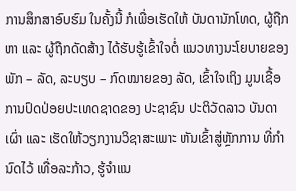ການສຶກສາອົບຮົມ ໃນຄັ້ງນີ້ ກໍເພື່ອເຮັດໃຫ້ ບັນດານັກໂທດ, ຜູ້ຖືກຫາ ແລະ ຜູ້ຖືກດັດສ້າງ ໄດ້ຮັບຮູ້ເຂົ້າໃຈຕໍ່ ແນວທາງນະໂຍບາຍຂອງ ພັກ – ລັດ, ລະບຽບ – ກົດໝາຍຂອງ ລັດ, ເຂົ້າໃຈເຖິງ ມູນເຊື້ອການປົດປ່ອຍປະເທດຊາດຂອງ ປະຊາຊົນ ປະຕິວັດລາວ ບັນດາເຜົ່າ ແລະ ເຮັດໃຫ້ວຽກງານວິຊາສະເພາະ ຫັນເຂົ້າສູ່ຫຼັກການ ທີ່ກຳນົດໄວ້ ເທື່ອລະກ້າວ, ຮູ້ຈຳແນ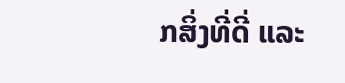ກສິ່ງທີ່ດີ່ ແລະ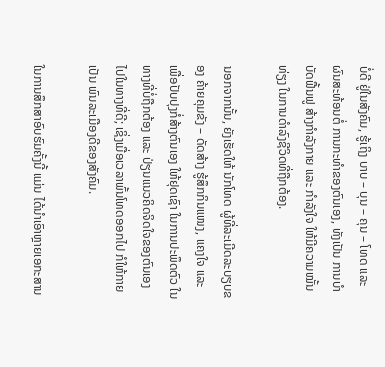ບໍ່ດີ ຢູ່ໃນສັງຄົມ, ຮູ້ເຖິງ ບາບ – ບຸນ – ຄຸນ – ໂທດ ແລະ ຜົນສະທ້ອນຕໍ່ ການກະທຳຂອງຕົນເອງ, ທັງເປັນ ການບໍາບັດຟື້ນຟູ ສ້າງກໍາລັງກາຍ ແລະ ກໍາລັງໃຈ ໃຫ້ມີຄວາມໝັ້ນທ່ຽງ ໃນການດຳລົງຊີວິດທີ່ຖືກຕ້ອງ.

ນອກຈາກນັ້ນ, ຍັງເຮັດໃຫ້ ນັກໂທດ ຜູ້ທີ່ລະເມີດລະບຽບຂອງ ຄ້າຍຄຸມຂັງ – ດັດສ້າງ ຮູ້ສຶກກິນແໜງ, ແຄງໃຈ ແລະ ເພື່ອປັບປຸງກໍ່ສ້າງຕົນເອງ ໃຫ້ຢຸດເຊົາ ໃນການປະພຶດຕົວ ໃນທາງທີ່ບໍ່ຖືກຕ້ອງ ແລະ ປ່ຽນແນວຄິດຈິດໃຈຂອງຕົນເອງ ໄປໃນທາງທີ່ດີ; ເຊິ່ງເມື່ອເວລາພົ້ນໂທດອອກໄປ ກໍໃຫ້ກາຍເປັນ ພົນລະເມືອງດີຂອງສັງຄົມ.

ໃນການສຶກສາອົບຮົມຄັ້ງນີ້ ແມ່ນ ໄດ້ນຳເອົາຫຼາຍເອກະສານ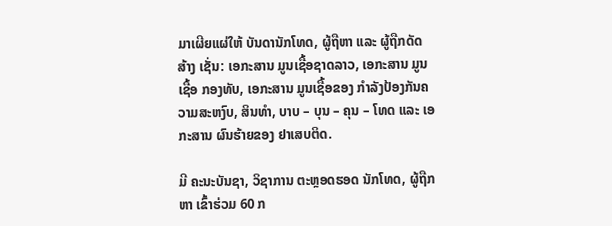ມາເຜີຍແຜ່ໃຫ້ ບັນດານັກໂທດ, ຜູ້ຖືຫາ ແລະ ຜູ້ຖືກດັດສ້າງ ເຊັ່ນ: ເອກະສານ ມູນເຊື້ອຊາດລາວ, ເອກະສານ ມູນເຊື້ອ ກອງທັບ, ເອກະສານ ມູນເຊື້ອຂອງ ກຳລັງປ້ອງກັນຄວາມສະຫງົບ, ສິນທຳ, ບາບ – ບຸນ – ຄຸນ – ໂທດ ແລະ ເອກະສານ ຜົນຮ້າຍຂອງ ຢາເສບຕິດ.

ມີ ຄະນະບັນຊາ, ວິຊາການ ຕະຫຼອດຮອດ ນັກໂທດ, ຜູ້ຖືກຫາ ເຂົ້າຮ່ວມ 60 ກ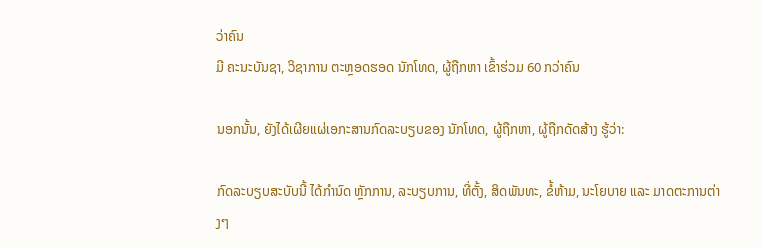ວ່າຄົນ
ມີ ຄະນະບັນຊາ, ວິຊາການ ຕະຫຼອດຮອດ ນັກໂທດ, ຜູ້ຖືກຫາ ເຂົ້າຮ່ວມ 60 ກວ່າຄົນ

ນອກນັ້ນ, ຍັງໄດ້ເຜີຍແຜ່ເອກະສານກົດລະບຽບຂອງ ນັກໂທດ, ຜູ້ຖືກຫາ, ຜູ້ຖືກດັດສ້າງ ຮູ້ວ່າ:

ກົດລະບຽບສະບັບນີ້ ໄດ້ກຳນົດ ຫຼັກການ, ລະບຽບການ, ທີ່ຕັ້ງ, ສິດພັນທະ, ຂໍ້ຫ້າມ, ນະໂຍບາຍ ແລະ ມາດຕະການຕ່າງໆ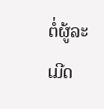ຕໍ່ຜູ້ລະເມີດ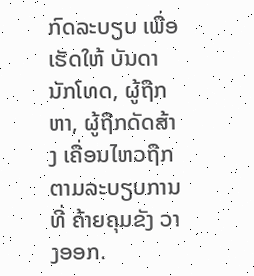ກົດລະບຽບ ເພື່ອເຮັດໃຫ້ ບັນດານັກໂທດ, ຜູ້ຖືກຫາ, ຜູ້ຖືກດັດສ້າງ ເຄື່ອນໄຫວຖືກຕາມລະບຽບການທີ່ ຄ້າຍຄຸມຂັງ ວາງອອກ.